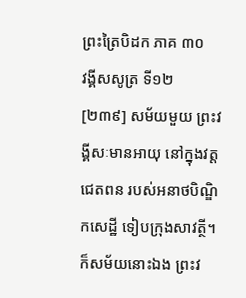ព្រះត្រៃបិដក ភាគ ៣០
វង្គីសសូត្រ ទី១២
[២៣៩] សម័យមួយ ព្រះវង្គីសៈមានអាយុ នៅក្នុងវត្តជេតពន របស់អនាថបិណ្ឌិកសេដ្ឋី ទៀបក្រុងសាវត្ថី។ ក៏សម័យនោះឯង ព្រះវ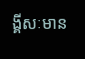ង្គីសៈមាន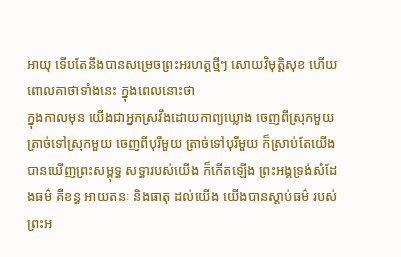អាយុ ទើបតែនឹងបានសម្រេចព្រះអរហត្តថ្មីៗ សោយវិមុត្តិសុខ ហើយពោលគាថាទាំងនេះ ក្នុងពេលនោះថា
ក្នុងកាលមុន យើងជាអ្នកស្រវឹងដោយកាព្យឃ្លោង ចេញពីស្រុកមួយ ត្រាច់ទៅស្រុកមួយ ចេញពីបុរីមួយ ត្រាច់ទៅបុរីមួយ ក៏ស្រាប់តែយើងបានឃើញព្រះសម្ពុទ្ធ សទ្ធារបស់យើង ក៏កើតឡើង ព្រះអង្គទ្រង់សំដែងធម៌ គឺខន្ធ អាយតនៈ និងធាតុ ដល់យើង យើងបានស្តាប់ធម៌ របស់ព្រះអ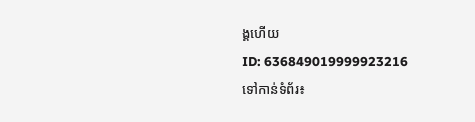ង្គហើយ
ID: 636849019999923216
ទៅកាន់ទំព័រ៖